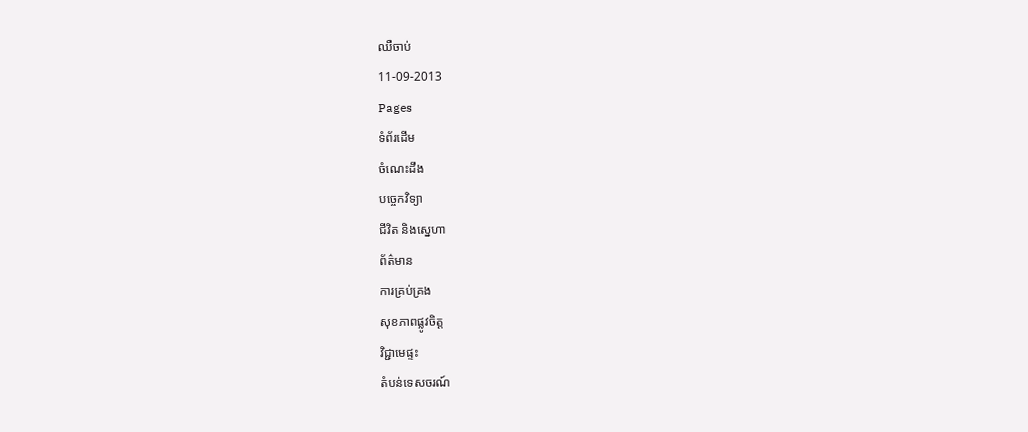ឈឺចាប់
11-09-2013
Pages
ទំព័រដើម
ចំណេះដឹង
បច្ចេកវិទ្យា
ជីវិត និងស្នេហា
ព័ត៌មាន
ការគ្រប់គ្រង
សុខភាពផ្លូវចិត្ត
វិជ្ជាមេផ្ទះ
តំបន់ទេសចរណ៍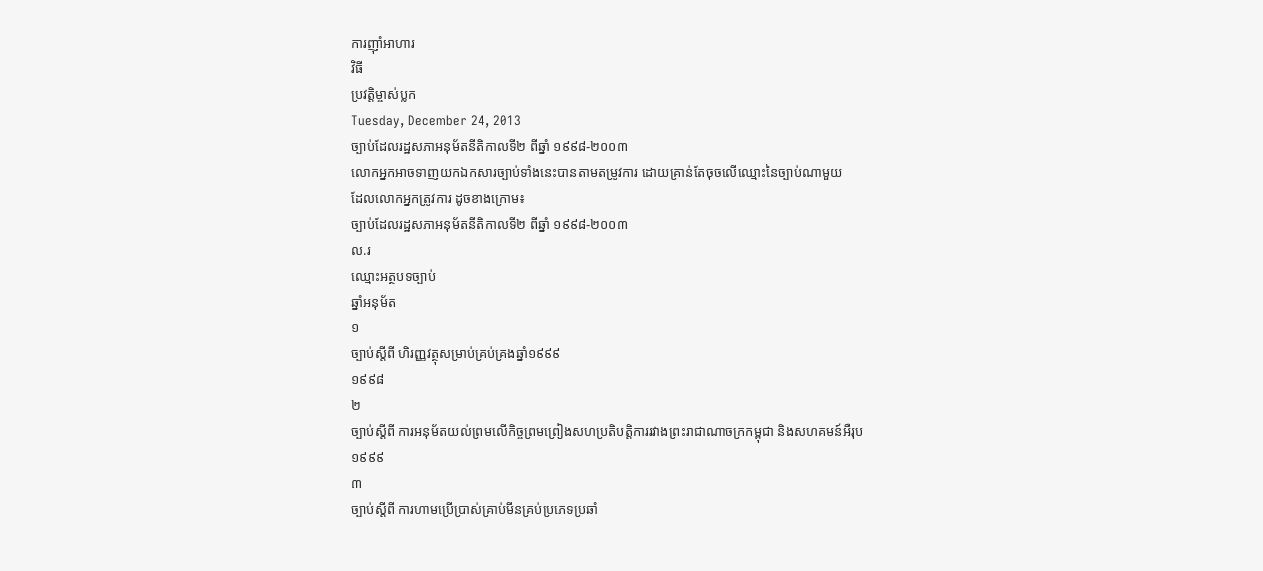ការញ៉ាំអាហារ
វិធី
ប្រវត្តិម្ចាស់ប្លក
Tuesday, December 24, 2013
ច្បាប់ដែលរដ្ឋសភាអនុម័តនីតិកាលទី២ ពីឆ្នាំ ១៩៩៨-២០០៣
លោកអ្នកអាចទាញយកឯកសារច្បាប់ទាំងនេះបានតាមតម្រូវការ ដោយគ្រាន់តែចុចលើឈ្មោះនៃច្បាប់ណាមួយ
ដែលលោកអ្នកត្រូវការ ដូចខាងក្រោម៖
ច្បាប់ដែលរដ្ឋសភាអនុម័តនីតិកាលទី២ ពីឆ្នាំ ១៩៩៨-២០០៣
ល.រ
ឈ្មោះអត្ថបទច្បាប់
ឆ្នាំអនុម័ត
១
ច្បាប់ស្តីពី ហិរញ្ញវត្ថុសម្រាប់គ្រប់គ្រងឆ្នាំ១៩៩៩
១៩៩៨
២
ច្បាប់ស្តីពី ការអនុម័តយល់ព្រមលើកិច្ចព្រមព្រៀងសហប្រតិបត្តិការរវាងព្រះរាជាណាចក្រកម្ពុជា និងសហគមន៍អឺរុប
១៩៩៩
៣
ច្បាប់ស្តីពី ការហាមប្រើប្រាស់គ្រាប់មីនគ្រប់ប្រភេទប្រឆាំ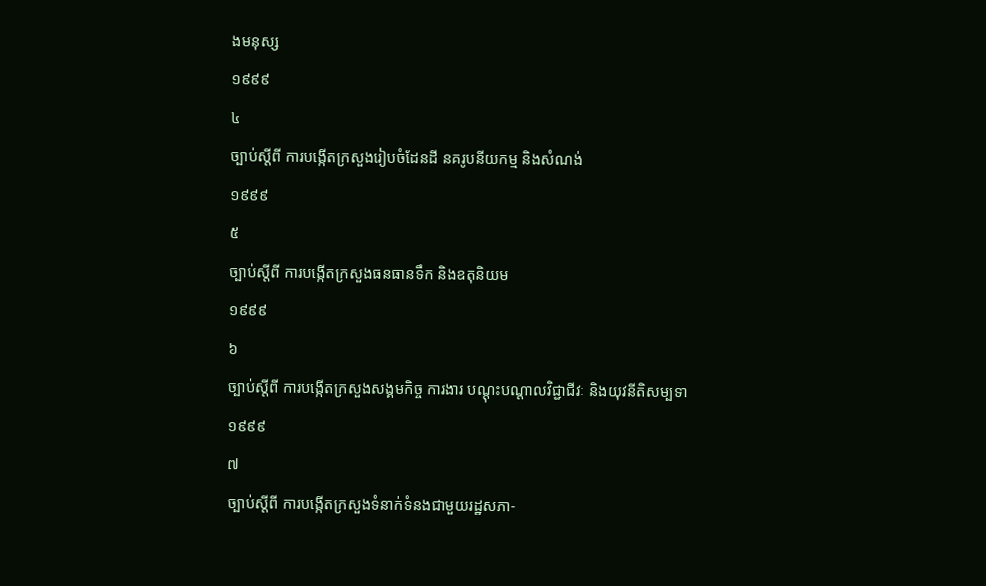ងមនុស្ស
១៩៩៩
៤
ច្បាប់ស្តីពី ការបង្កើតក្រសួងរៀបចំដែនដី នគរូបនីយកម្ម និងសំណង់
១៩៩៩
៥
ច្បាប់ស្តីពី ការបង្កើតក្រសួងធនធានទឹក និងឧតុនិយម
១៩៩៩
៦
ច្បាប់ស្តីពី ការបង្កើតក្រសួងសង្គមកិច្ច ការងារ បណ្តុះបណ្តាលវិជ្ជាជីវៈ និងយុវនីតិសម្បទា
១៩៩៩
៧
ច្បាប់ស្តីពី ការបង្កើតក្រសួងទំនាក់ទំនងជាមួយរដ្ឋសភា-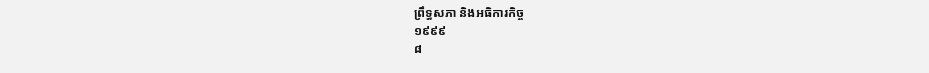ព្រឹទ្ធសភា និងអធិការកិច្ច
១៩៩៩
៨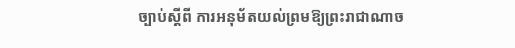ច្បាប់ស្តីពី ការអនុម័តយល់ព្រមឱ្យព្រះរាជាណាច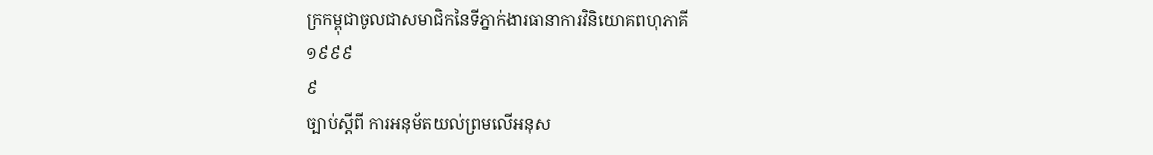ក្រកម្ពុជាចូលជាសមាជិកនៃទីភ្នាក់ងារធានាការវិនិយោគពហុភាគី
១៩៩៩
៩
ច្បាប់ស្តីពី ការអនុម័តយល់ព្រមលើអនុស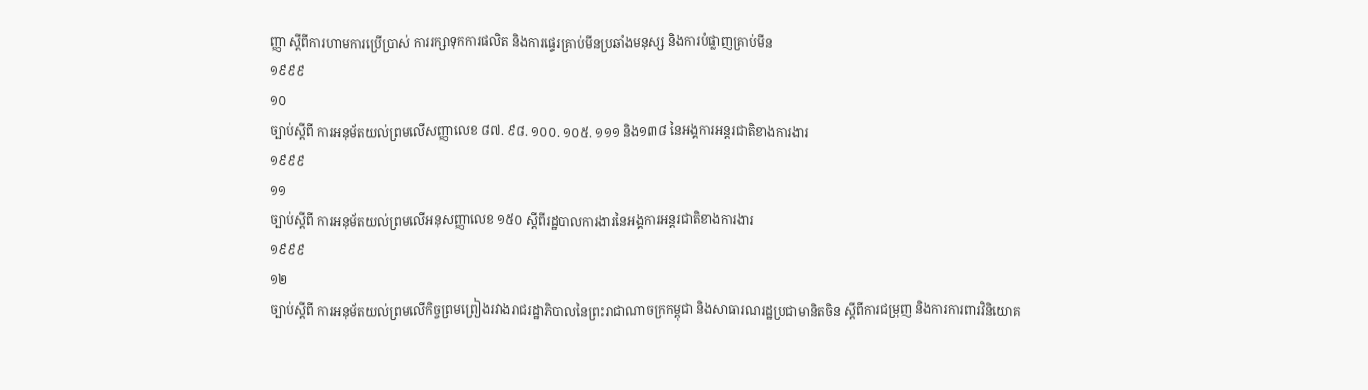ញ្ញា ស្តីពីការហាមការប្រើប្រាស់ ការរក្សាទុកការផលិត និងការផ្ទេរគ្រាប់មីនប្រឆាំងមនុស្ស និងការបំផ្លាញគ្រាប់មីន
១៩៩៩
១០
ច្បាប់ស្តីពី ការអនុម័តយល់ព្រមលើសញ្ញាលេខ ៨៧. ៩៨. ១០០. ១០៥. ១១១ និង១៣៨ នៃអង្គការអន្តរជាតិខាងការងារ
១៩៩៩
១១
ច្បាប់ស្តីពី ការអនុម័តយល់ព្រមលើអនុសញ្ញាលេខ ១៥០ ស្តីពីរដ្ឋបាលការងារនៃអង្គការអន្តរជាតិខាងការងារ
១៩៩៩
១២
ច្បាប់ស្តីពី ការអនុម័តយល់ព្រមលើកិច្ចព្រមព្រៀងរវាងរាជរដ្ឋាភិបាលនៃព្រះរាជាណាចក្រកម្ពុជា និងសាធារណរដ្ឋប្រជាមានិតចិន ស្តីពីការជម្រុញ និងការការពារវិនិយោគ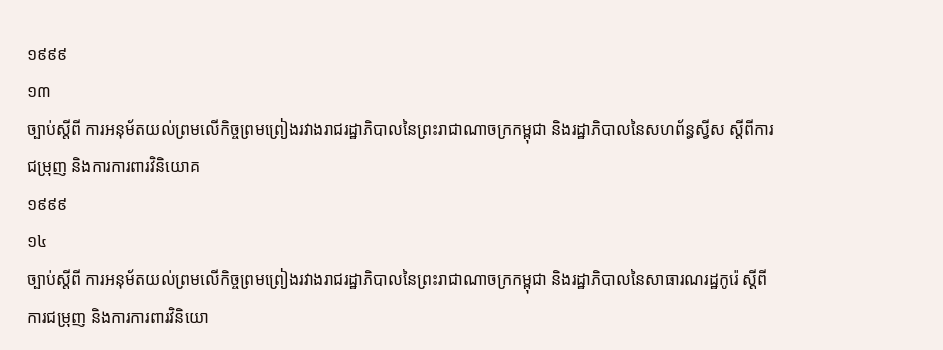១៩៩៩
១៣
ច្បាប់ស្តីពី ការអនុម័តយល់ព្រមលើកិច្ចព្រមព្រៀងរវាងរាជរដ្ឋាភិបាលនៃព្រះរាជាណាចក្រកម្ពុជា និងរដ្ឋាភិបាលនៃសហព័ន្ធស្វីស ស្តីពីការជម្រុញ និងការការពារវិនិយោគ
១៩៩៩
១៤
ច្បាប់ស្តីពី ការអនុម័តយល់ព្រមលើកិច្ចព្រមព្រៀងរវាងរាជរដ្ឋាភិបាលនៃព្រះរាជាណាចក្រកម្ពុជា និងរដ្ឋាភិបាលនៃសាធារណរដ្ឋកូរ៉េ ស្តីពីការជម្រុញ និងការការពារវិនិយោ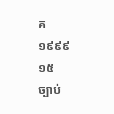គ
១៩៩៩
១៥
ច្បាប់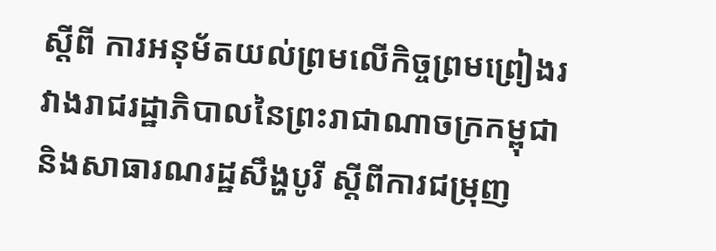ស្តីពី ការអនុម័តយល់ព្រមលើកិច្ចព្រមព្រៀងរវាងរាជរដ្ឋាភិបាលនៃព្រះរាជាណាចក្រកម្ពុជា និងសាធារណរដ្ឋសឹង្ហបូរី ស្តីពីការជម្រុញ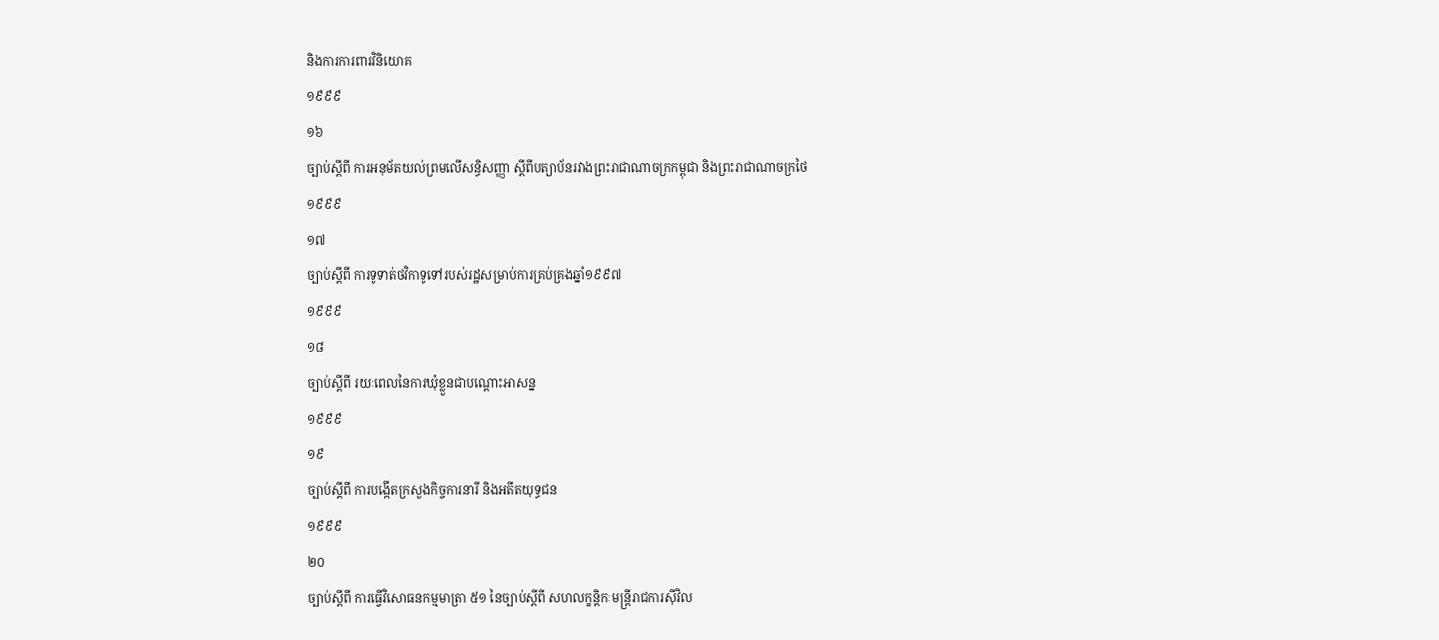និងការការពារវិនិយោគ
១៩៩៩
១៦
ច្បាប់ស្តីពី ការអនុម័តយល់ព្រមលើសន្ធិសញ្ញា ស្តីពីបត្យាប័នរវាងព្រះរាជាណាចក្រកម្ពុជា និងព្រះរាជាណាចក្រថៃ
១៩៩៩
១៧
ច្បាប់ស្តីពី ការទូទាត់ថវិកាទូទៅរបស់រដ្ឋសម្រាប់ការគ្រប់គ្រងឆ្នាំ១៩៩៧
១៩៩៩
១៨
ច្បាប់ស្តីពី រយៈពេលនៃការឃុំខ្លួនជាបណ្តោះអាសន្ន
១៩៩៩
១៩
ច្បាប់ស្តីពី ការបង្កើតក្រសួងកិច្ចការនារី និងអតីតយុទ្ធជន
១៩៩៩
២០
ច្បាប់ស្តីពី ការធ្វើវិសោធនកម្មមាត្រា ៥១ នៃច្បាប់ស្តីពី សហលក្ខន្តិកៈមន្រ្តីរាជការស៊ីវិល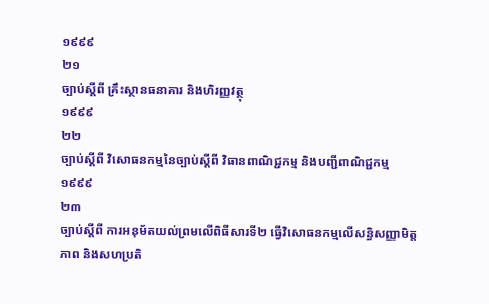១៩៩៩
២១
ច្បាប់ស្តីពី គ្រឹះស្ថានធនាគារ និងហិរញ្ញវត្ថុ
១៩៩៩
២២
ច្បាប់ស្តីពី វិសោធនកម្មនៃច្បាប់ស្តីពី វិធានពាណិជ្ជកម្ម និងបញ្ជីពាណិជ្ជកម្ម
១៩៩៩
២៣
ច្បាប់ស្តីពី ការអនុម័តយល់ព្រមលើពិធីសារទី២ ធ្វើវិសោធនកម្មលើសន្ធិសញ្ញាមិត្តភាព និងសហប្រតិ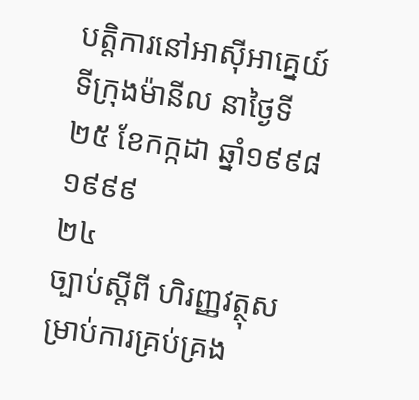បត្តិការនៅអាស៊ីអាគ្នេយ៍ទីក្រុងម៉ានីល នាថ្ងៃទី២៥ ខែកក្កដា ឆ្នាំ១៩៩៨
១៩៩៩
២៤
ច្បាប់ស្តីពី ហិរញ្ញវត្ថុសម្រាប់ការគ្រប់គ្រង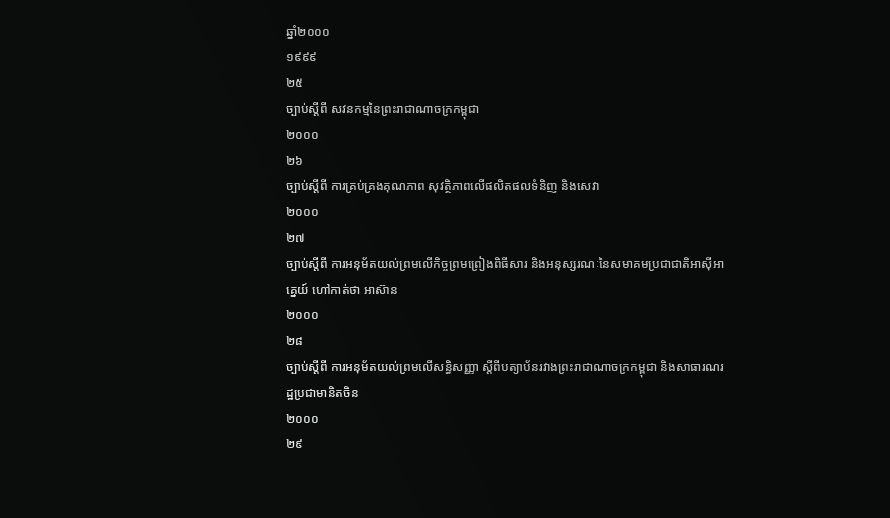ឆ្នាំ២០០០
១៩៩៩
២៥
ច្បាប់ស្តីពី សវនកម្មនៃព្រះរាជាណាចក្រកម្ពុជា
២០០០
២៦
ច្បាប់ស្តីពី ការគ្រប់គ្រងគុណភាព សុវត្ថិភាពលើផលិតផលទំនិញ និងសេវា
២០០០
២៧
ច្បាប់ស្តីពី ការអនុម័តយល់ព្រមលើកិច្ចព្រមព្រៀងពិធីសារ និងអនុស្សរណៈនៃសមាគមប្រជាជាតិអាស៊ីអាគ្នេយ៍ ហៅកាត់ថា អាស៊ាន
២០០០
២៨
ច្បាប់ស្តីពី ការអនុម័តយល់ព្រមលើសន្ធិសញ្ញា ស្តីពីបត្យាប័នរវាងព្រះរាជាណាចក្រកម្ពុជា និងសាធារណរដ្ឋប្រជាមានិតចិន
២០០០
២៩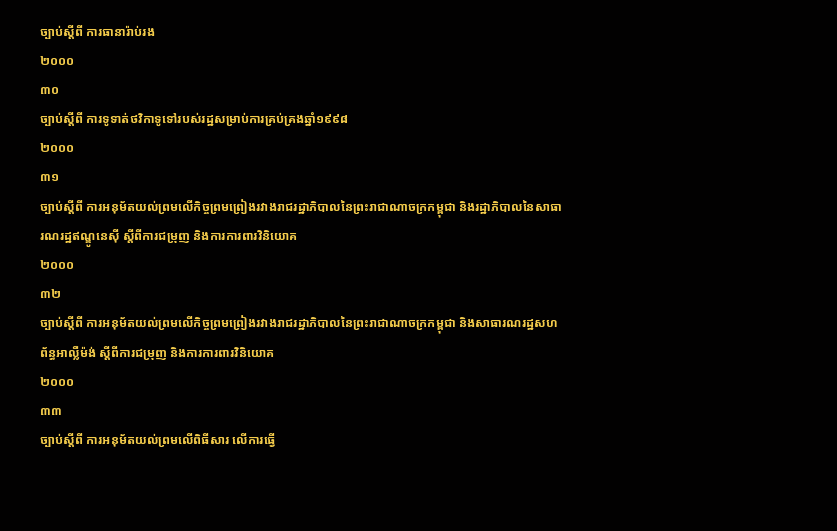ច្បាប់ស្តីពី ការធានារ៉ាប់រង
២០០០
៣០
ច្បាប់ស្តីពី ការទូទាត់ថវិកាទូទៅរបស់រដ្ឋសម្រាប់ការគ្រប់គ្រងឆ្នាំ១៩៩៨
២០០០
៣១
ច្បាប់ស្តីពី ការអនុម័តយល់ព្រមលើកិច្ចព្រមព្រៀងរវាងរាជរដ្ឋាភិបាលនៃព្រះរាជាណាចក្រកម្ពុជា និងរដ្ឋាភិបាលនៃសាធារណរដ្ឋឥណ្ឌូនេស៊ី ស្តីពីការជម្រុញ និងការការពារវិនិយោគ
២០០០
៣២
ច្បាប់ស្តីពី ការអនុម័តយល់ព្រមលើកិច្ចព្រមព្រៀងរវាងរាជរដ្ឋាភិបាលនៃព្រះរាជាណាចក្រកម្ពុជា និងសាធារណរដ្ឋសហព័ន្ធអាល្លឺម៉ង់ ស្តីពីការជម្រុញ និងការការពារវិនិយោគ
២០០០
៣៣
ច្បាប់ស្តីពី ការអនុម័តយល់ព្រមលើពិធីសារ លើការធ្វើ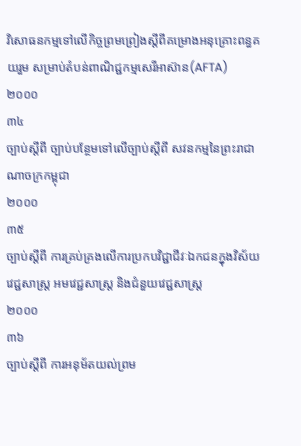វិសោធនកម្មទៅលើកិច្ចព្រមព្រៀងស្តីពីគម្រោងអនុគ្រោះពន្ធគយរួម សម្រាប់តំបន់ពាណិជ្ជកម្មសេរីអាស៊ាន(AFTA)
២០០០
៣៤
ច្បាប់ស្តីពី ច្បាប់បន្ថែមទៅលើច្បាប់ស្តីពី សវនកម្មនៃព្រះរាជាណាចក្រកម្ពុជា
២០០០
៣៥
ច្បាប់ស្តីពី ការគ្រប់គ្រងលើការប្រកបវិជ្ជាជីវៈឯកជនក្នុងវិស័យវេជ្ជសាស្រ្ត អមវេជ្ជសាស្រ្ត និងជំនួយវេជ្ជសាស្រ្ត
២០០០
៣៦
ច្បាប់ស្តីពី ការអនុម័តយល់ព្រម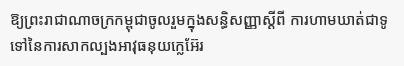ឱ្យព្រះរាជាណាចក្រកម្ពុជាចូលរួមក្នុងសន្ធិសញ្ញាស្តីពី ការហាមឃាត់ជាទូទៅនៃការសាកល្បងអាវុធនុយក្លេអ៊ែរ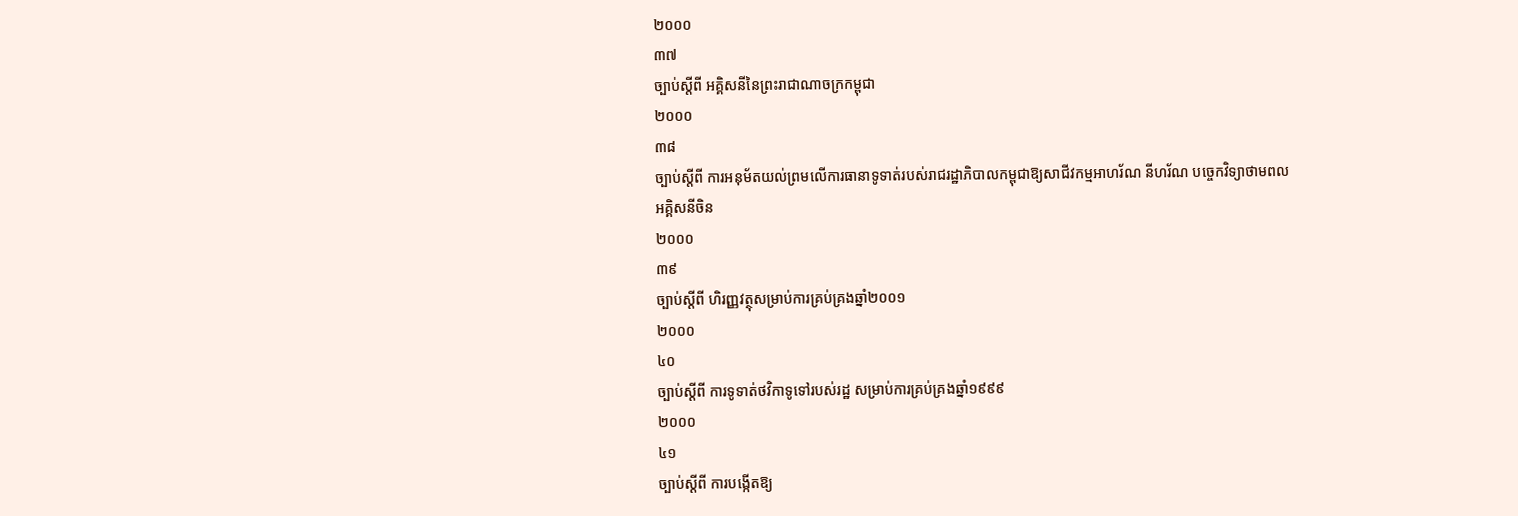២០០០
៣៧
ច្បាប់ស្តីពី អគ្គិសនីនៃព្រះរាជាណាចក្រកម្ពុជា
២០០០
៣៨
ច្បាប់ស្តីពី ការអនុម័តយល់ព្រមលើការធានាទូទាត់របស់រាជរដ្ឋាភិបាលកម្ពុជាឱ្យសាជីវកម្មអាហរ័ណ នីហរ័ណ បច្ចេកវិទ្យាថាមពលអគ្គិសនីចិន
២០០០
៣៩
ច្បាប់ស្តីពី ហិរញ្ញវត្ថុសម្រាប់ការគ្រប់គ្រងឆ្នាំ២០០១
២០០០
៤០
ច្បាប់ស្តីពី ការទូទាត់ថវិកាទូទៅរបស់រដ្ឋ សម្រាប់ការគ្រប់គ្រងឆ្នាំ១៩៩៩
២០០០
៤១
ច្បាប់ស្តីពី ការបងើ្កតឱ្យ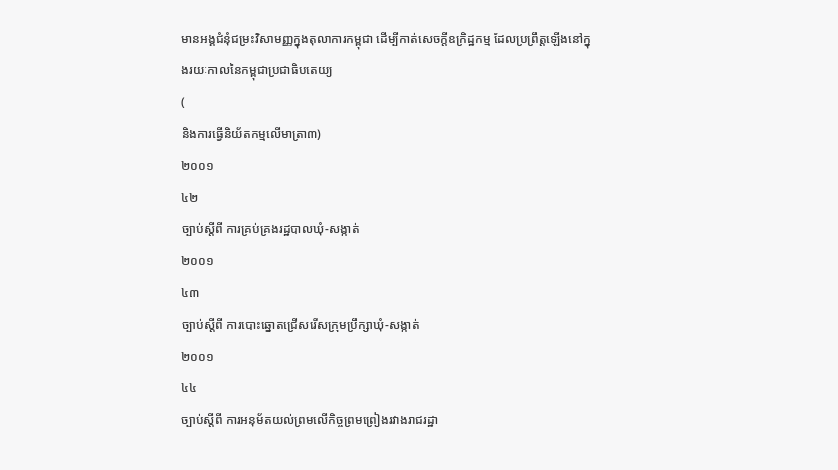មានអង្គជំនុំជម្រះវិសាមញ្ញក្នុងតុលាការកម្ពុជា ដើម្បីកាត់សេចក្តីឧក្រិដ្ឋកម្ម ដែលប្រព្រឹត្តឡើងនៅក្នុងរយៈកាលនៃកម្ពុជាប្រជាធិបតេយ្យ
(
និងការធ្វើនិយ័តកម្មលើមាត្រា៣)
២០០១
៤២
ច្បាប់ស្តីពី ការគ្រប់គ្រងរដ្ឋបាលឃុំ-សង្កាត់
២០០១
៤៣
ច្បាប់ស្តីពី ការបោះឆ្នោតជ្រើសរើសក្រុមប្រឹក្សាឃុំ-សង្កាត់
២០០១
៤៤
ច្បាប់ស្តីពី ការអនុម័តយល់ព្រមលើកិច្ចព្រមព្រៀងរវាងរាជរដ្ឋា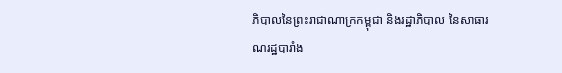ភិបាលនៃព្រះរាជាណាក្រកម្ពុជា និងរដ្ឋាភិបាល នៃសាធារណរដ្ឋបារាំង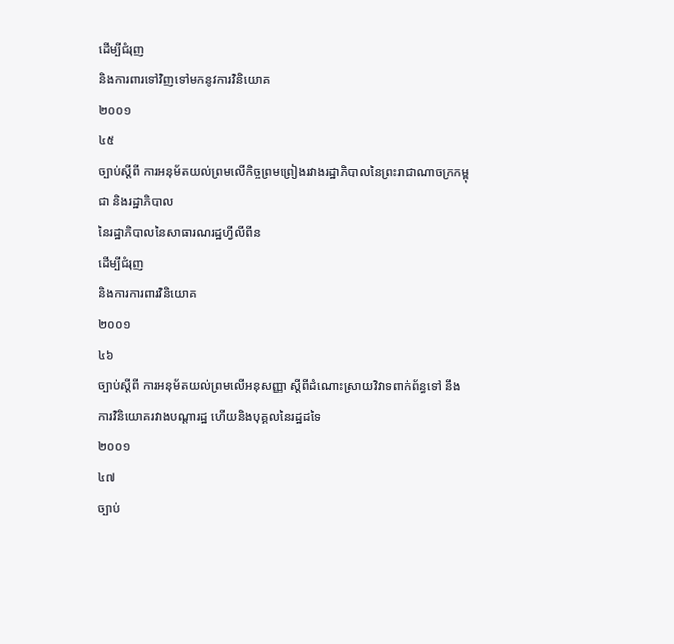ដើម្បីជំរុញ
និងការពារទៅវិញទៅមកនូវការវិនិយោគ
២០០១
៤៥
ច្បាប់ស្តីពី ការអនុម័តយល់ព្រមលើកិច្ចព្រមព្រៀងរវាងរដ្ឋាភិបាលនៃព្រះរាជាណាចក្រកម្ពុជា និងរដ្ឋាភិបាល
នៃរដ្ឋាភិបាលនៃសាធារណរដ្ឋហ្វីលីពីន
ដើម្បីជំរុញ
និងការការពារវិនិយោគ
២០០១
៤៦
ច្បាប់ស្តីពី ការអនុម័តយល់ព្រមលើអនុសញ្ញា ស្តីពីដំណោះស្រាយវិវាទពាក់ព័ន្ធទៅ នឹងការវិនិយោគរវាងបណ្តារដ្ឋ ហើយនិងបុគ្គលនៃរដ្ឋដទៃ
២០០១
៤៧
ច្បាប់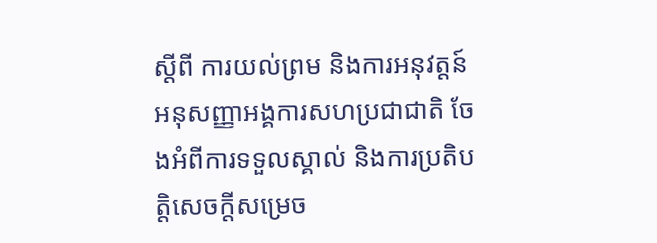ស្តីពី ការយល់ព្រម និងការអនុវត្តន៍អនុសញ្ញាអង្គការសហប្រជាជាតិ ចែងអំពីការទទួលស្គាល់ និងការប្រតិបតិ្តសេចក្តីសម្រេច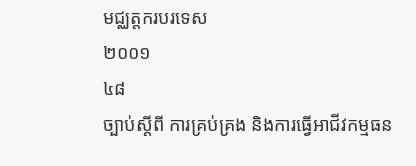មជ្ឈត្តករបរទេស
២០០១
៤៨
ច្បាប់ស្តីពី ការគ្រប់គ្រង និងការធ្វើអាជីវកម្មធន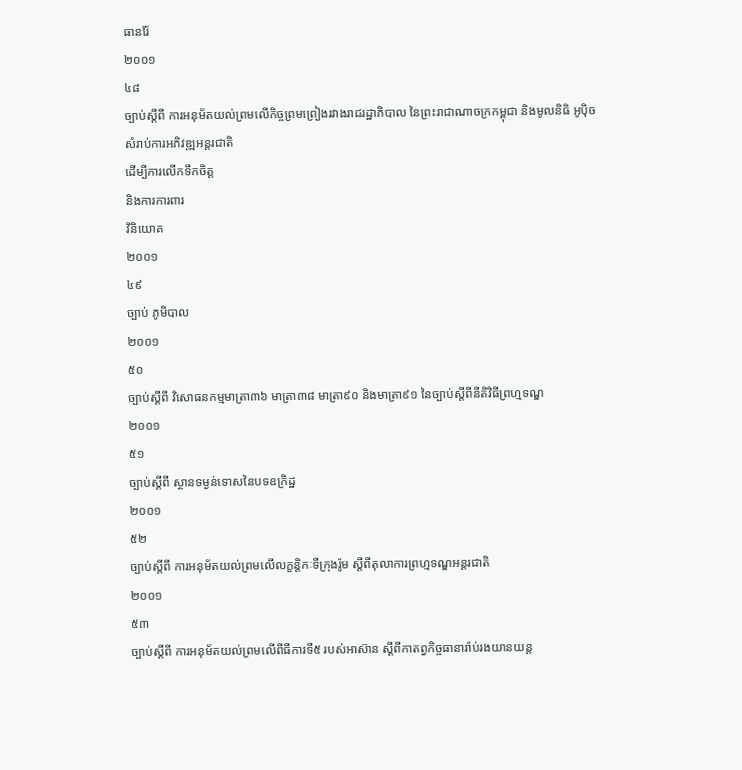ធានរ៉ែ
២០០១
៤៨
ច្បាប់ស្តីពី ការអនុម័តយល់ព្រមលើកិច្ចព្រមព្រៀងរវាងរាជរដ្ឋាភិបាល នៃព្រះរាជាណាចក្រកម្ពុជា និងមូលនិធិ អូប៉ិច
សំរាប់ការអភិវឌ្ឍអន្តរជាតិ
ដើម្បីការលើកទឹកចិត្ត
និងការការពារ
វិនិយោគ
២០០១
៤៩
ច្បាប់ ភូមិបាល
២០០១
៥០
ច្បាប់ស្តីពី វិសោធនកម្មមាត្រា៣៦ មាត្រា៣៨ មាត្រា៩០ និងមាត្រា៩១ នៃច្បាប់ស្តីពីនីតិវិធីព្រហ្មទណ្ឌ
២០០១
៥១
ច្បាប់ស្តីពី ស្ថានទម្ងន់ទោសនៃបទឧក្រិដ្ឋ
២០០១
៥២
ច្បាប់ស្តីពី ការអនុម័តយល់ព្រមលើលក្ខន្តិកៈទីក្រុងរ៉ូម ស្តីពីតុលាការព្រហ្មទណ្ឌអន្តរជាតិ
២០០១
៥៣
ច្បាប់ស្តីពី ការអនុម័តយល់ព្រមលើពីធីការទី៥ របស់អាស៊ាន ស្តីពីកាតព្វកិច្ចធានារ៉ាប់រងយានយន្ត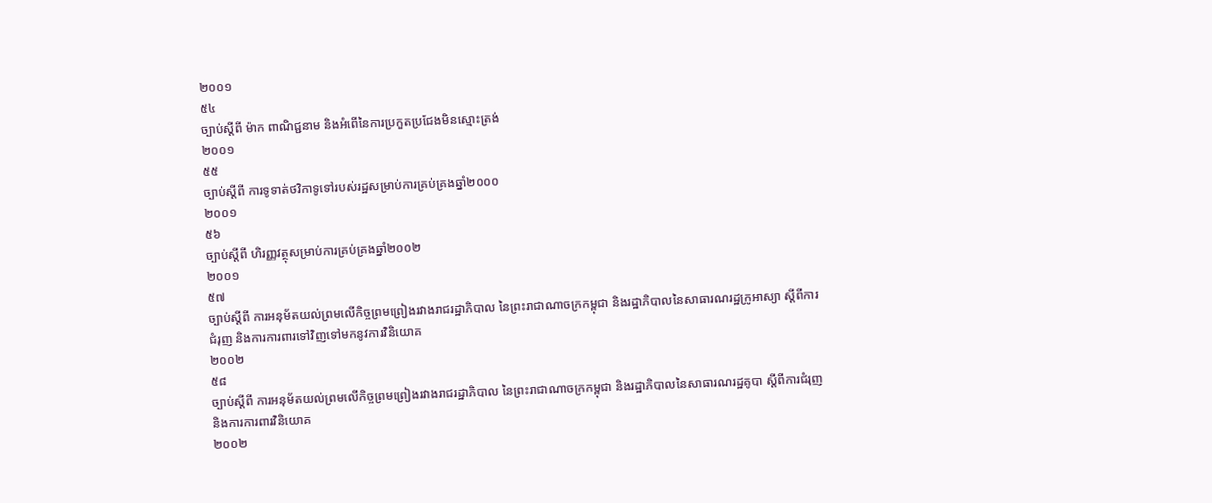២០០១
៥៤
ច្បាប់ស្តីពី ម៉ាក ពាណិជ្ជនាម និងអំពើនៃការប្រកួតប្រជែងមិនស្មោះត្រង់
២០០១
៥៥
ច្បាប់ស្តីពី ការទូទាត់ថវិកាទូទៅរបស់រដ្ឋសម្រាប់ការគ្រប់គ្រងឆ្នាំ២០០០
២០០១
៥៦
ច្បាប់ស្តីពី ហិរញ្ញវត្ថុសម្រាប់ការគ្រប់គ្រងឆ្នាំ២០០២
២០០១
៥៧
ច្បាប់ស្តីពី ការអនុម័តយល់ព្រមលើកិច្ចព្រមព្រៀងរវាងរាជរដ្ឋាភិបាល នៃព្រះរាជាណាចក្រកម្ពុជា និងរដ្ឋាភិបាលនៃសាធារណរដ្ឋក្រូអាស្យា ស្តីពីការជំរុញ និងការការពារទៅវិញទៅមកនូវការវិនិយោគ
២០០២
៥៨
ច្បាប់ស្តីពី ការអនុម័តយល់ព្រមលើកិច្ចព្រមព្រៀងរវាងរាជរដ្ឋាភិបាល នៃព្រះរាជាណាចក្រកម្ពុជា និងរដ្ឋាភិបាលនៃសាធារណរដ្ឋគូបា ស្តីពីការជំរុញ និងការការពារវិនិយោគ
២០០២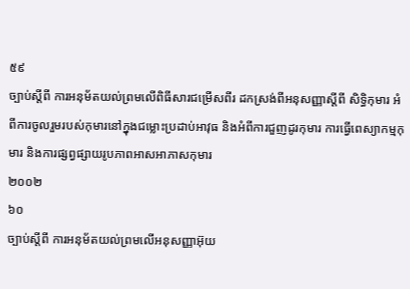៥៩
ច្បាប់ស្តីពី ការអនុម័តយល់ព្រមលើពិធីសារជម្រើសពីរ ដកស្រង់ពីអនុសញ្ញាស្តីពី សិទ្ធិកុមារ អំពីការចូលរួមរបស់កុមារនៅក្នុងជម្លោះប្រដាប់អាវុធ និងអំពីការជួញដូរកុមារ ការធ្វើពេស្យាកម្មកុមារ និងការផ្សព្វផ្សាយរូបភាពអាសអាភាសកុមារ
២០០២
៦០
ច្បាប់ស្តីពី ការអនុម័តយល់ព្រមលើអនុសញ្ញាអ៊ុយ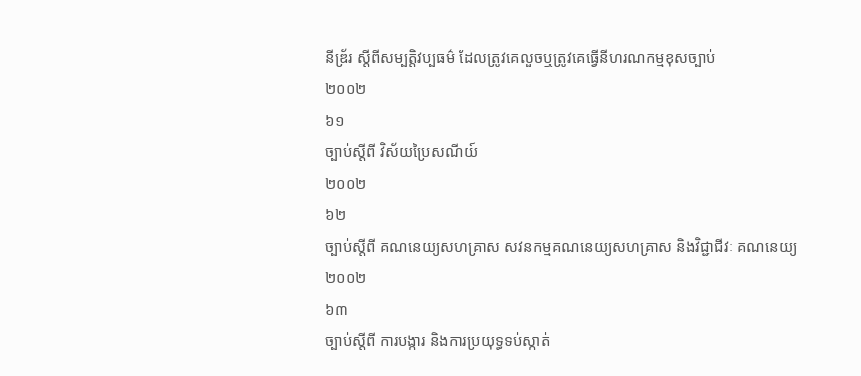នីឌ្រ័រ ស្តីពីសម្បត្តិវប្បធម៌ ដែលត្រូវគេលួចឬត្រូវគេធ្វើនីហរណកម្មខុសច្បាប់
២០០២
៦១
ច្បាប់ស្តីពី វិស័យប្រៃសណីយ៍
២០០២
៦២
ច្បាប់ស្តីពី គណនេយ្យសហគ្រាស សវនកម្មគណនេយ្យសហគ្រាស និងវិជ្ជាជីវៈ គណនេយ្យ
២០០២
៦៣
ច្បាប់ស្តីពី ការបង្ការ និងការប្រយុទ្ធទប់ស្កាត់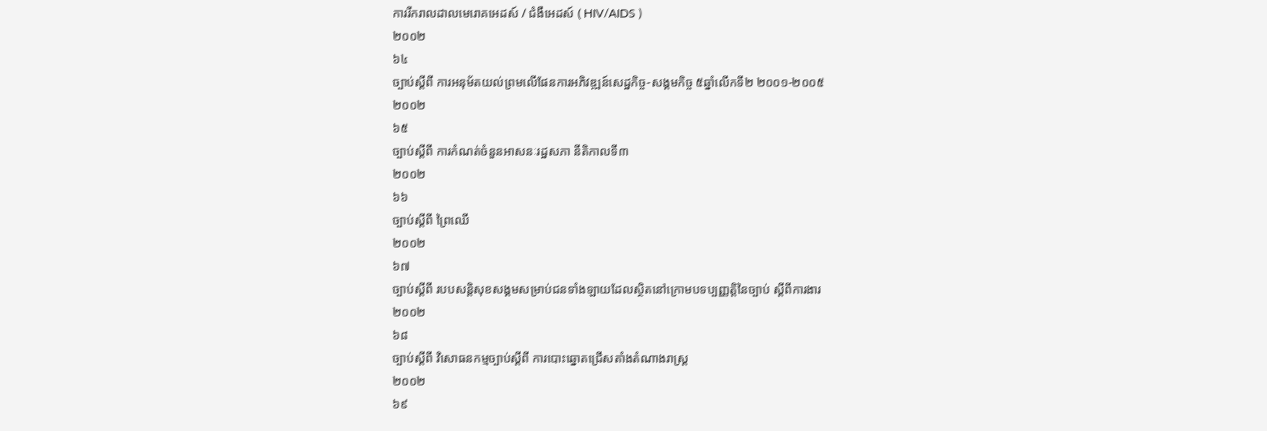ការរីករាលដាលមេរោគអេដស៍ / ជំងឺអេដស៍ ( HIV/AIDS )
២០០២
៦៤
ច្បាប់ស្តីពី ការអនុម័តយល់ព្រមលើផែនការអភិវឌ្ឍន៍សេដ្ឋកិច្ច-សង្គមកិច្ច ៥ឆ្នាំលើកទី២ ២០០១-២០០៥
២០០២
៦៥
ច្បាប់ស្តីពី ការកំណត់ចំនួនអាសនៈរដ្ឋសភា នីតិកាលទី៣
២០០២
៦៦
ច្បាប់ស្តីពី ព្រៃឈើ
២០០២
៦៧
ច្បាប់ស្តីពី របបសន្តិសុខសង្គមសម្រាប់ជនទាំងឡាយដែលស្ថិតនៅក្រោមបទប្បញ្ញត្តិនៃច្បាប់ ស្តីពីការងារ
២០០២
៦៨
ច្បាប់ស្តីពី វិសោធនកម្មច្បាប់ស្តីពី ការបោះឆ្នោតជ្រើសតាំងតំណាងរាស្រ្ត
២០០២
៦៩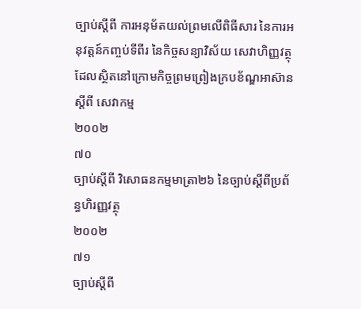ច្បាប់ស្តីពី ការអនុម័តយល់ព្រមលើពិធីសារ នៃការអនុវត្តន៍កញ្ចប់ទីពីរ នៃកិច្ចសន្យាវិស័យ សេវាហិញ្ញវត្ថុ ដែលស្ថិតនៅក្រោមកិច្ចព្រមព្រៀងក្របខ័ណ្ឌអាស៊ានស្តីពី សេវាកម្ម
២០០២
៧០
ច្បាប់ស្តីពី វិសោធនកម្មមាត្រា២៦ នៃច្បាប់ស្តីពីប្រព័ន្ធហិរញ្ញវត្ថុ
២០០២
៧១
ច្បាប់ស្តីពី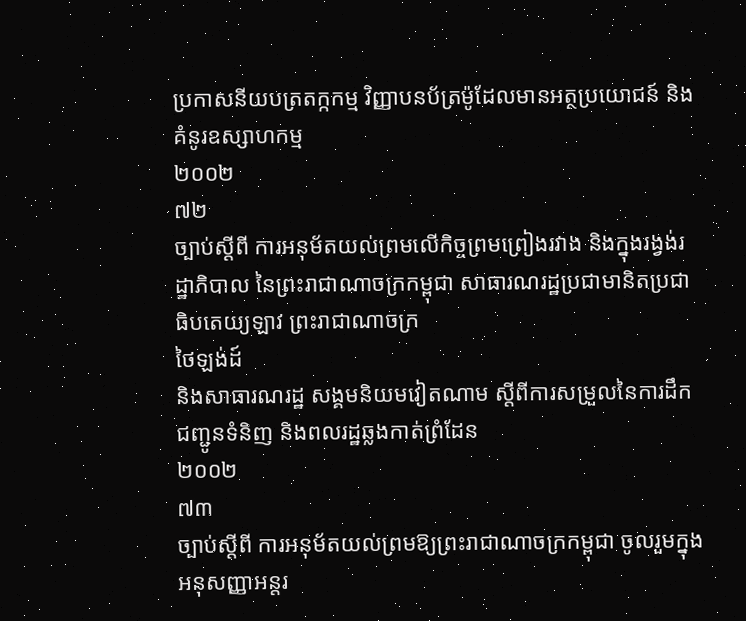ប្រកាសនីយបត្រតក្កកម្ម វិញ្ញាបនប័ត្រម៉ូដែលមានអត្ថប្រយោជន៍ និងគំនូរឧស្សាហកម្ម
២០០២
៧២
ច្បាប់ស្តីពី ការអនុម័តយល់ព្រមលើកិច្ចព្រមព្រៀងរវាង និងក្នុងរង្វង់រដ្ឋាភិបាល នៃព្រះរាជាណាចក្រកម្ពុជា សាធារណរដ្ឋប្រជាមានិតប្រជាធិបតេយ្យឡាវ ព្រះរាជាណាចក្រ
ថៃឡង់ដ៍
និងសាធារណរដ្ឋ សង្គមនិយមវៀតណាម ស្តីពីការសម្រួលនៃការដឹកជញ្ជូនទំនិញ និងពលរដ្ឋឆ្លងកាត់ព្រំដែន
២០០២
៧៣
ច្បាប់ស្តីពី ការអនុម័តយល់ព្រមឱ្យព្រះរាជាណាចក្រកម្ពុជា ចូលរួមក្នុងអនុសញ្ញាអន្តរ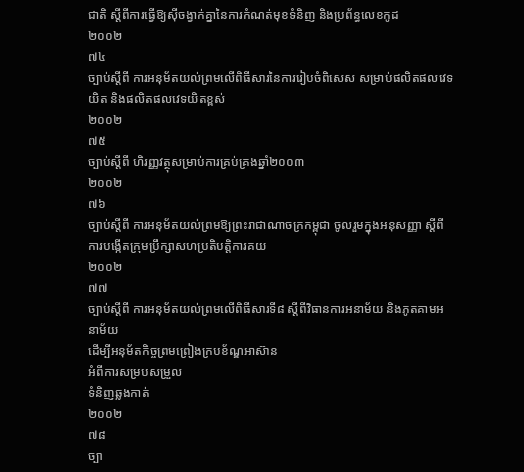ជាតិ ស្តីពីការធ្វើឱ្យស៊ីចង្វាក់គ្នានៃការកំណត់មុខទំនិញ និងប្រព័ន្ធលេខកូដ
២០០២
៧៤
ច្បាប់ស្តីពី ការអនុម័តយល់ព្រមលើពិធីសារនៃការរៀបចំពិសេស សម្រាប់ផលិតផលវេទយិត និងផលិតផលវេទយិតខ្ពស់
២០០២
៧៥
ច្បាប់ស្តីពី ហិរញ្ញវត្ថុសម្រាប់ការគ្រប់គ្រងឆ្នាំ២០០៣
២០០២
៧៦
ច្បាប់ស្តីពី ការអនុម័តយល់ព្រមឱ្យព្រះរាជាណាចក្រកម្ពុជា ចូលរួមក្នុងអនុសញ្ញា ស្តីពី ការបង្កើតក្រុមប្រឹក្សាសហប្រតិបតិ្តការគយ
២០០២
៧៧
ច្បាប់ស្តីពី ការអនុម័តយល់ព្រមលើពិធីសារទី៨ ស្តីពីវិធានការអនាម័យ និងភូតគាមអនាម័យ
ដើម្បីអនុម័តកិច្ចព្រមព្រៀងក្របខ័ណ្ឌអាស៊ាន
អំពីការសម្របសម្រួល
ទំនិញឆ្លងកាត់
២០០២
៧៨
ច្បា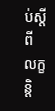ប់ស្តីពី លក្ខន្តិ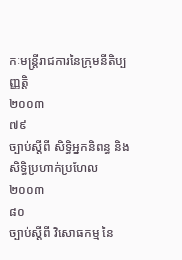កៈមន្រ្តីរាជការនៃក្រុមនីតិប្បញ្ញត្តិ
២០០៣
៧៩
ច្បាប់ស្តីពី សិទ្ធិអ្នកនិពន្ធ និងសិទ្ធិប្រហាក់ប្រហែល
២០០៣
៨០
ច្បាប់ស្តីពី វិសោធកម្ម នៃ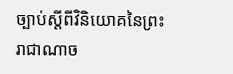ច្បាប់ស្តីពីវិនិយោគនៃព្រះរាជាណាច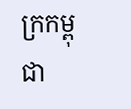ក្រកម្ពុជា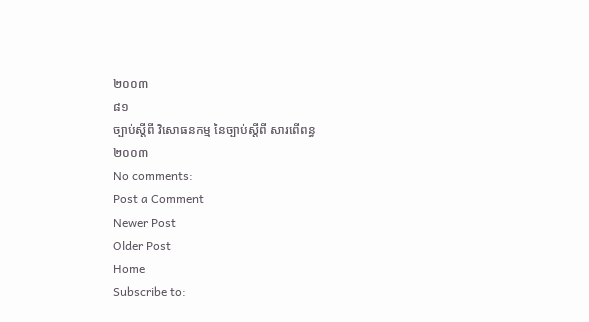២០០៣
៨១
ច្បាប់ស្តីពី វិសោធនកម្ម នៃច្បាប់ស្តីពី សារពើពន្ធ
២០០៣
No comments:
Post a Comment
Newer Post
Older Post
Home
Subscribe to: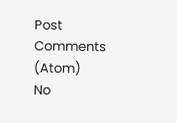Post Comments (Atom)
No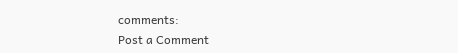comments:
Post a Comment